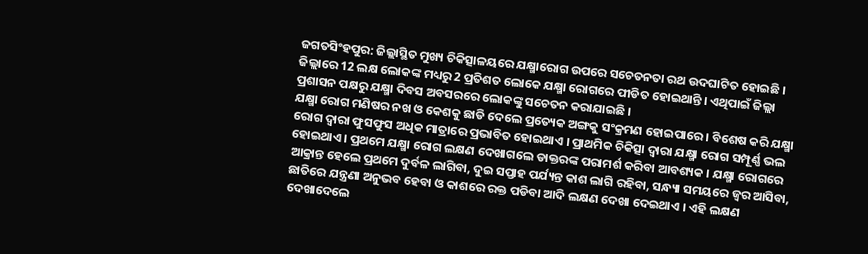ଜଗତସିଂହପୁର: ଜିଲ୍ଲାସ୍ଥିତ ମୁଖ୍ୟ ଚିକିତ୍ସାଳୟରେ ଯକ୍ଷ୍ମାରୋଗ ଉପରେ ସଚେତନତା ରଥ ଉଦଘାଟିତ ହୋଇଛି । ଜିଲ୍ଲାରେ 12 ଲକ୍ଷ ଲୋକଙ୍କ ମଧ୍ୟରୁ 2 ପ୍ରତିଶତ ଲୋକେ ଯକ୍ଷ୍ମା ରୋଗରେ ପୀଡିତ ହୋଇଥାନ୍ତି । ଏଥିପାଇଁ ଜିଲ୍ଲା ପ୍ରଶାସନ ପକ୍ଷରୁ ଯକ୍ଷ୍ମା ଦିବସ ଅବସରରେ ଲୋକଙ୍କୁ ସଚେତନ କରାଯାଇଛି ।
ଯକ୍ଷ୍ମା ରୋଗ ମଣିଷର ନଖ ଓ କେଶକୁ ଛାଡି ଦେଲେ ପ୍ରତ୍ୟେକ ଅଙ୍ଗକୁ ସଂକ୍ରମଣ ହୋଇପାରେ । ବିଶେଷ କରି ଯକ୍ଷ୍ମା ରୋଗ ଦ୍ୱାରା ଫୁସଫୁସ ଅଧିକ ମାତ୍ରାରେ ପ୍ରଭାବିତ ହୋଇଥାଏ । ପ୍ରାଥମିକ ଚିକିତ୍ସା ଦ୍ୱାରା ଯକ୍ଷ୍ମା ରୋଗ ସମ୍ପୂର୍ଣ୍ଣ ଭଲ ହୋଇଥାଏ । ପ୍ରଥମେ ଯକ୍ଷ୍ମା ରୋଗ ଲକ୍ଷଣ ଦେଖାଗଲେ ଡାକ୍ତରଙ୍କ ପରାମର୍ଶ କରିବା ଆବଶ୍ୟକ । ଯକ୍ଷ୍ମା ରୋଗରେ ଆକ୍ରାନ୍ତ ହେଲେ ପ୍ରଥମେ ଦୁର୍ବଳ ଲାଗିବା, ଦୁଇ ସପ୍ତାହ ପର୍ଯ୍ୟନ୍ତ କାଶ ଲାଗି ରହିବା, ସନ୍ଧ୍ୟା ସମୟରେ ଜ୍ଵର ଆସିବା, ଛାତିରେ ଯନ୍ତ୍ରଣା ଅନୁଭବ ହେବା ଓ କାଶରେ ରକ୍ତ ପଡିବା ଆଦି ଲକ୍ଷଣ ଦେଖା ଦେଇଥାଏ । ଏହି ଲକ୍ଷଣ ଦେଖାଦେଲେ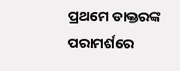ପ୍ରଥମେ ଡାକ୍ତରଙ୍କ ପରାମର୍ଶରେ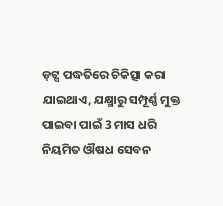ଡ଼ଟ୍ସ ପଦ୍ଧତିରେ ଚିକିତ୍ସା କରା ଯାଇଥାଏ, ଯକ୍ଷ୍ମାରୁ ସମ୍ପୂର୍ଣ୍ଣ ମୁକ୍ତ ପାଇବା ପାଇଁ 3 ମାସ ଧରି ନିୟମିତ ଔଷଧ ସେବନ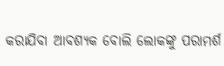କରାଯିବା ଆବଶ୍ୟକ ବୋଲି ଲୋକଙ୍କୁ ପରାମର୍ଶ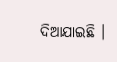ଦିଆଯାଇଛି ।